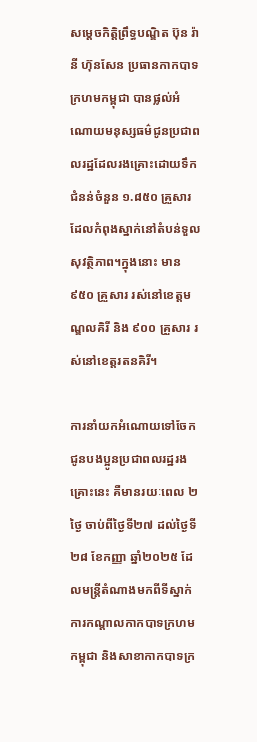សម្តេចកិត្តិព្រឹទ្ធបណ្ឌិត ប៊ុន រ៉ានី ហ៊ុនសែន ប្រធានកាកបាទក្រហមកម្ពុជា បានផ្លល់អំណោយមនុស្សធម៌ជូនប្រជាពលរដ្ឋដែលរងគ្រោះដោយទឹកជំនន់ចំនួន ១.៨៥០ គ្រួសារ ដែលកំពុងស្នាក់នៅតំបន់ទួលសុវត្ថិភាព។ក្នុងនោះ មាន ៩៥០ គ្រួសារ រស់នៅខេត្តមណ្ឌលគិរី និង ៩០០ គ្រួសារ រស់នៅខេត្តរតនគិរី។

ការនាំយកអំណោយទៅចែកជូនបងប្អូនប្រជាពលរដ្ឋរងគ្រោះនេះ គឺមានរយៈពេល ២ថ្ងៃ ចាប់ពីថ្ងៃទី២៧ ដល់ថ្ងៃទី២៨ ខែកញ្ញា ឆ្នាំ២០២៥ ដែលមន្រ្តីតំណាងមកពីទីស្នាក់ការកណ្តាលកាកបាទក្រហមកម្ពុជា និងសាខាកាកបាទក្រ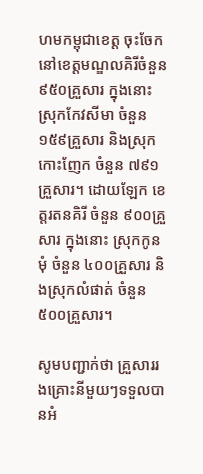ហមកម្ពុជាខេត្ត ចុះចែកនៅខេត្តមណ្ឌលគិរីចំនួន ៩៥០គ្រួសារ ក្នុងនោះស្រុកកែវសីមា ចំនួន ១៥៩គ្រួសារ និងស្រុកកោះញែក ចំនួន ៧៩១គ្រួសារ។ ដោយឡែក ខេត្តរតនគិរី ចំនួន ៩០០គ្រួសារ ក្នុងនោះ ស្រុកកូនមុំ ចំនួន ៤០០គ្រួសារ និងស្រុកលំផាត់ ចំនួន ៥០០គ្រួសារ។

សូមបញ្ជាក់ថា គ្រួសាររងគ្រោះនីមួយៗទទួលបានអំ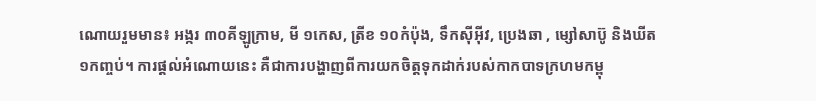ណោយរួមមាន៖ អង្ករ ៣០គីឡូក្រាម, មី ១កេស, ត្រីខ ១០កំប៉ុង, ទឹកស៊ីអ៊ីវ, ប្រេងឆា , ម្សៅសាប៊ូ និងឃីត១កញ្ចប់។ ការផ្តល់អំណោយនេះ គឺជាការបង្ហាញពីការយកចិត្តទុកដាក់របស់កាកបាទក្រហមកម្ពុ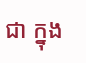ជា ក្នុង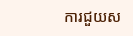ការជួយស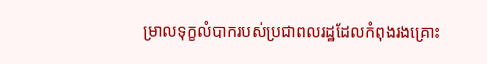ម្រាលទុក្ខលំបាករបស់ប្រជាពលរដ្ឋដែលកំពុងរងគ្រោះ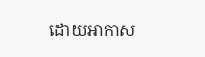ដោយអាកាស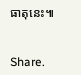ធាតុនេះ៕


Share.